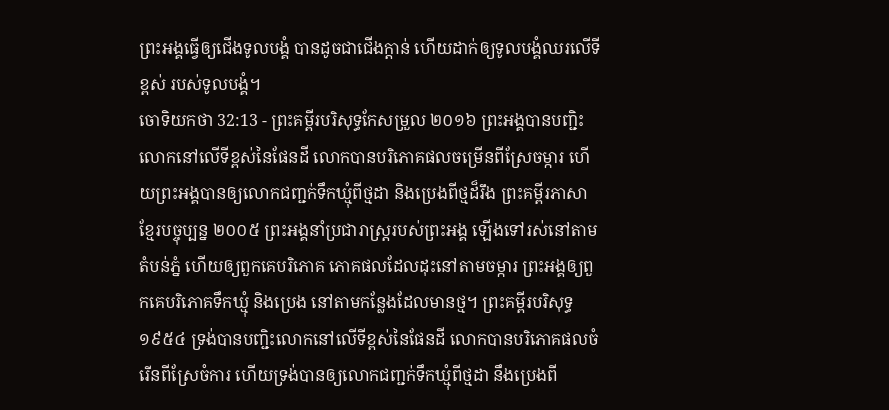ព្រះអង្គធ្វើឲ្យជើងទូលបង្គំ បានដូចជាជើងក្តាន់ ហើយដាក់ឲ្យទូលបង្គំឈរលើទីខ្ពស់ របស់ទូលបង្គំ។
ចោទិយកថា 32:13 - ព្រះគម្ពីរបរិសុទ្ធកែសម្រួល ២០១៦ ព្រះអង្គបានបញ្ជិះលោកនៅលើទីខ្ពស់នៃផែនដី លោកបានបរិភោគផលចម្រើនពីស្រែចម្ការ ហើយព្រះអង្គបានឲ្យលោកជញ្ជក់ទឹកឃ្មុំពីថ្មដា និងប្រេងពីថ្មដ៏រឹង ព្រះគម្ពីរភាសាខ្មែរបច្ចុប្បន្ន ២០០៥ ព្រះអង្គនាំប្រជារាស្ត្ររបស់ព្រះអង្គ ឡើងទៅរស់នៅតាមតំបន់ភ្នំ ហើយឲ្យពួកគេបរិភោគ ភោគផលដែលដុះនៅតាមចម្ការ ព្រះអង្គឲ្យពួកគេបរិភោគទឹកឃ្មុំ និងប្រេង នៅតាមកន្លែងដែលមានថ្ម។ ព្រះគម្ពីរបរិសុទ្ធ ១៩៥៤ ទ្រង់បានបញ្ជិះលោកនៅលើទីខ្ពស់នៃផែនដី លោកបានបរិភោគផលចំរើនពីស្រែចំការ ហើយទ្រង់បានឲ្យលោកជញ្ជក់ទឹកឃ្មុំពីថ្មដា នឹងប្រេងពី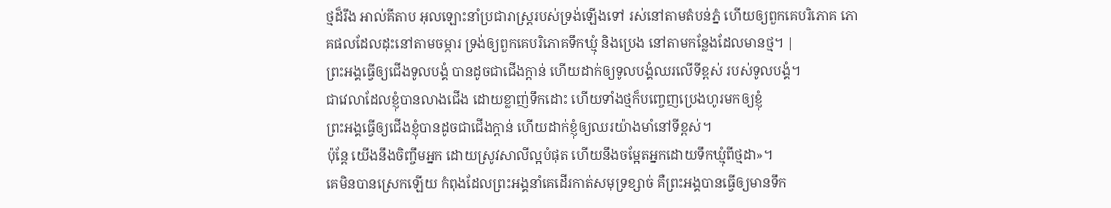ថ្មដ៏រឹង អាល់គីតាប អុលឡោះនាំប្រជារាស្ត្ររបស់ទ្រង់ឡើងទៅ រស់នៅតាមតំបន់ភ្នំ ហើយឲ្យពួកគេបរិភោគ ភោគផលដែលដុះនៅតាមចម្ការ ទ្រង់ឲ្យពួកគេបរិភោគទឹកឃ្មុំ និងប្រេង នៅតាមកន្លែងដែលមានថ្ម។ |
ព្រះអង្គធ្វើឲ្យជើងទូលបង្គំ បានដូចជាជើងក្តាន់ ហើយដាក់ឲ្យទូលបង្គំឈរលើទីខ្ពស់ របស់ទូលបង្គំ។
ជាវេលាដែលខ្ញុំបានលាងជើង ដោយខ្លាញ់ទឹកដោះ ហើយទាំងថ្មក៏បញ្ចេញប្រេងហូរមកឲ្យខ្ញុំ
ព្រះអង្គធ្វើឲ្យជើងខ្ញុំបានដូចជាជើងក្តាន់ ហើយដាក់ខ្ញុំឲ្យឈរយ៉ាងមាំនៅទីខ្ពស់។
ប៉ុន្ដែ យើងនឹងចិញ្ចឹមអ្នក ដោយស្រូវសាលីល្អបំផុត ហើយនឹងចម្អែតអ្នកដោយទឹកឃ្មុំពីថ្មដា»។
គេមិនបានស្រេកឡើយ កំពុងដែលព្រះអង្គនាំគេដើរកាត់សមុទ្រខ្សាច់ គឺព្រះអង្គបានធ្វើឲ្យមានទឹក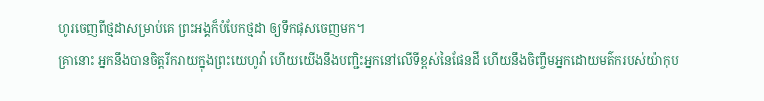ហូរចេញពីថ្មដាសម្រាប់គេ ព្រះអង្គក៏បំបែកថ្មដា ឲ្យទឹកផុសចេញមក។
គ្រានោះ អ្នកនឹងបានចិត្តរីករាយក្នុងព្រះយេហូវ៉ា ហើយយើងនឹងបញ្ជិះអ្នកនៅលើទីខ្ពស់នៃផែនដី ហើយនឹងចិញ្ចឹមអ្នកដោយមត៌ករបស់យ៉ាកុប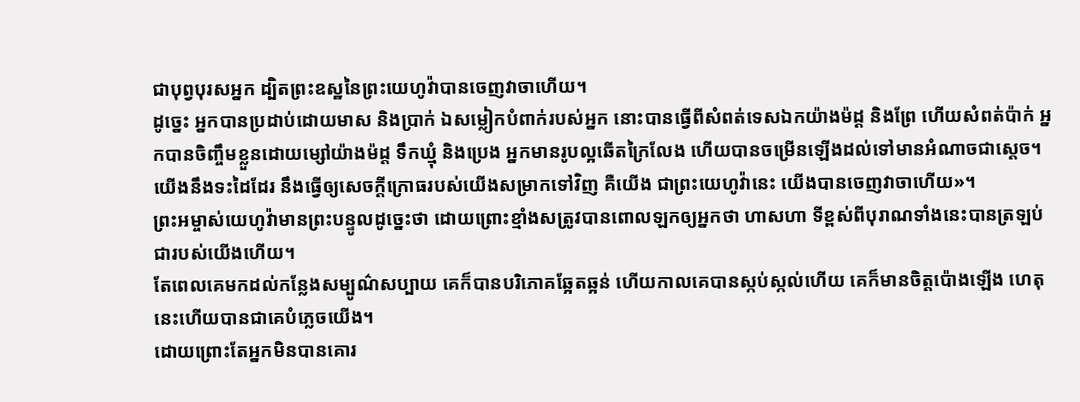ជាបុព្វបុរសអ្នក ដ្បិតព្រះឧស្ឋនៃព្រះយេហូវ៉ាបានចេញវាចាហើយ។
ដូច្នេះ អ្នកបានប្រដាប់ដោយមាស និងប្រាក់ ឯសម្លៀកបំពាក់របស់អ្នក នោះបានធ្វើពីសំពត់ទេសឯកយ៉ាងម៉ដ្ត និងព្រែ ហើយសំពត់ប៉ាក់ អ្នកបានចិញ្ចឹមខ្លួនដោយម្សៅយ៉ាងម៉ដ្ត ទឹកឃ្មុំ និងប្រេង អ្នកមានរូបល្អឆើតក្រៃលែង ហើយបានចម្រើនឡើងដល់ទៅមានអំណាចជាស្តេច។
យើងនឹងទះដៃដែរ នឹងធ្វើឲ្យសេចក្ដីក្រោធរបស់យើងសម្រាកទៅវិញ គឺយើង ជាព្រះយេហូវ៉ានេះ យើងបានចេញវាចាហើយ»។
ព្រះអម្ចាស់យេហូវ៉ាមានព្រះបន្ទូលដូច្នេះថា ដោយព្រោះខ្មាំងសត្រូវបានពោលឡកឲ្យអ្នកថា ហាសហា ទីខ្ពស់ពីបុរាណទាំងនេះបានត្រឡប់ជារបស់យើងហើយ។
តែពេលគេមកដល់កន្លែងសម្បូណ៌សប្បាយ គេក៏បានបរិភោគឆ្អែតឆ្អន់ ហើយកាលគេបានស្កប់ស្កល់ហើយ គេក៏មានចិត្តប៉ោងឡើង ហេតុនេះហើយបានជាគេបំភ្លេចយើង។
ដោយព្រោះតែអ្នកមិនបានគោរ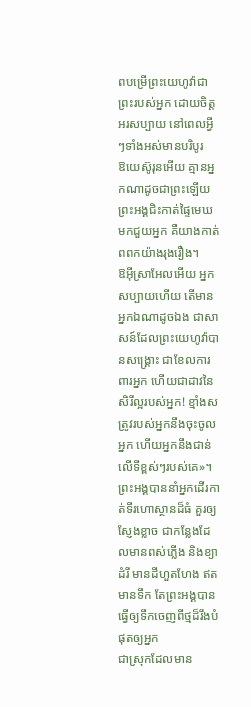ពបម្រើព្រះយេហូវ៉ាជាព្រះរបស់អ្នក ដោយចិត្តអរសប្បាយ នៅពេលអ្វីៗទាំងអស់មានបរិបូរ
ឱយេស៊ូរុនអើយ គ្មានអ្នកណាដូចជាព្រះឡើយ ព្រះអង្គជិះកាត់ផ្ទៃមេឃមកជួយអ្នក គឺយាងកាត់ពពកយ៉ាងរុងរឿង។
ឱអ៊ីស្រាអែលអើយ អ្នកសប្បាយហើយ តើមានអ្នកឯណាដូចឯង ជាសាសន៍ដែលព្រះយេហូវ៉ាបានសង្គ្រោះ ជាខែលការពារអ្នក ហើយជាដាវនៃសិរីល្អរបស់អ្នក! ខ្មាំងសត្រូវរបស់អ្នកនឹងចុះចូលអ្នក ហើយអ្នកនឹងជាន់លើទីខ្ពស់ៗរបស់គេ»។
ព្រះអង្គបាននាំអ្នកដើរកាត់ទីរហោស្ថានដ៏ធំ គួរឲ្យស្ញែងខ្លាច ជាកន្លែងដែលមានពស់ភ្លើង និងខ្យាដំរី មានដីហួតហែង ឥតមានទឹក តែព្រះអង្គបានធ្វើឲ្យទឹកចេញពីថ្មដ៏រឹងបំផុតឲ្យអ្នក
ជាស្រុកដែលមាន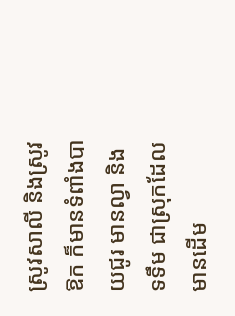ស្រូវសាលី និងស្រូវឱក ក៏មានទំពាំងបាយជូរ មានល្វា និងទទឹម ជាស្រុកដែលមានដើម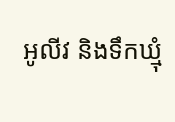អូលីវ និងទឹកឃ្មុំ